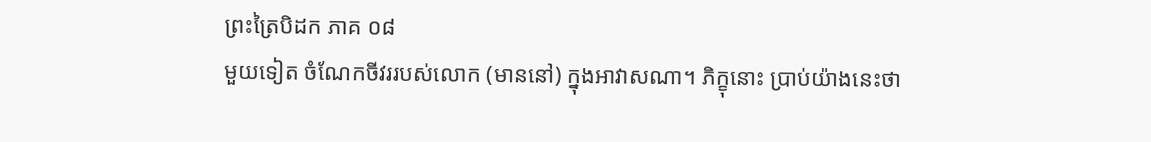ព្រះត្រៃបិដក ភាគ ០៨
មួយទៀត ចំណែកចីវររបស់លោក (មាននៅ) ក្នុងអាវាសណា។ ភិក្ខុនោះ ប្រាប់យ៉ាងនេះថា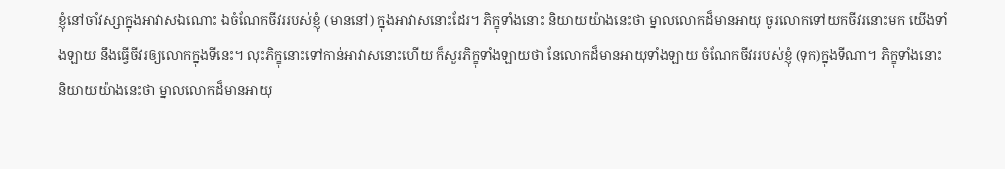ខ្ញុំនៅចាំវស្សាក្នុងអាវាសឯណោះ ឯចំណែកចីវររបស់ខ្ញុំ (មាននៅ) ក្នុងអាវាសនោះដែរ។ ភិក្ខុទាំងនោះ និយាយយ៉ាងនេះថា ម្នាលលោកដ៏មានអាយុ ចូរលោកទៅយកចីវរនោះមក យើងទាំងឡាយ នឹងធ្វើចីវរឲ្យលោកក្នុងទីនេះ។ លុះភិក្ខុនោះទៅកាន់អាវាសនោះហើយ ក៏សួរភិក្ខុទាំងឡាយថា នែលោកដ៏មានអាយុទាំងឡាយ ចំណែកចីវររបស់ខ្ញុំ (ទុក)ក្នុងទីណា។ ភិក្ខុទាំងនោះ និយាយយ៉ាងនេះថា ម្នាលលោកដ៏មានអាយុ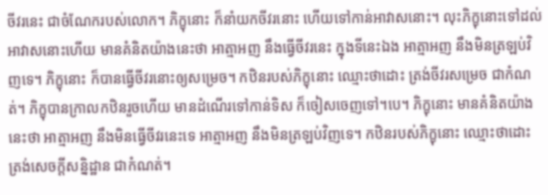ចីវរនេះ ជាចំណែករបស់លោក។ ភិក្ខុនោះ ក៏នាំយកចីវរនោះ ហើយទៅកាន់អាវាសនោះ។ លុះភិក្ខុនោះទៅដល់អាវាសនោះហើយ មានគំនិតយ៉ាងនេះថា អាត្មាអញ នឹងធ្វើចីវរនេះ ក្នុងទីនេះឯង អាត្មាអញ នឹងមិនត្រឡប់វិញទេ។ ភិក្ខុនោះ ក៏បានធ្វើចីវរនោះឲ្យសម្រេច។ កឋិនរបស់ភិក្ខុនោះ ឈ្មោះថាដោះ ត្រង់ចីវរសម្រេច ជាកំណត់។ ភិក្ខុបានក្រាលកឋិនរួចហើយ មានដំណើរទៅកាន់ទិស ក៏ចៀសចេញទៅ។បេ។ ភិក្ខុនោះ មានគំនិតយ៉ាងនេះថា អាត្មាអញ នឹងមិនធ្វើចីវរនេះទេ អាត្មាអញ នឹងមិនត្រឡប់វិញទេ។ កឋិនរបស់ភិក្ខុនោះ ឈ្មោះថាដោះ ត្រង់សេចក្តីសន្និដ្ឋាន ជាកំណត់។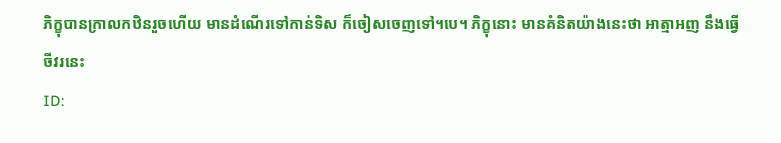ភិក្ខុបានក្រាលកឋិនរួចហើយ មានដំណើរទៅកាន់ទិស ក៏ចៀសចេញទៅ។បេ។ ភិក្ខុនោះ មានគំនិតយ៉ាងនេះថា អាត្មាអញ នឹងធ្វើចីវរនេះ
ID: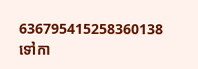636795415258360138
ទៅកា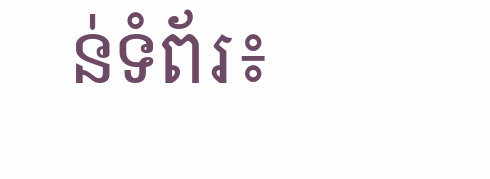ន់ទំព័រ៖